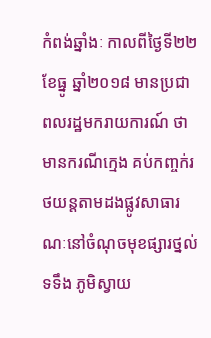កំពង់ឆ្នាំងៈ កាលពីថ្ងៃទី២២ ខែធ្នូ ឆ្នាំ២០១៨ មានប្រជាពលរដ្ឋមករាយការណ៍ ថាមានករណីក្មេង គប់កញ្ចក់រថយន្តតាមដងផ្លូវសាធារណៈនៅចំណុចមុខផ្សារថ្នល់ទទឹង ភូមិស្វាយ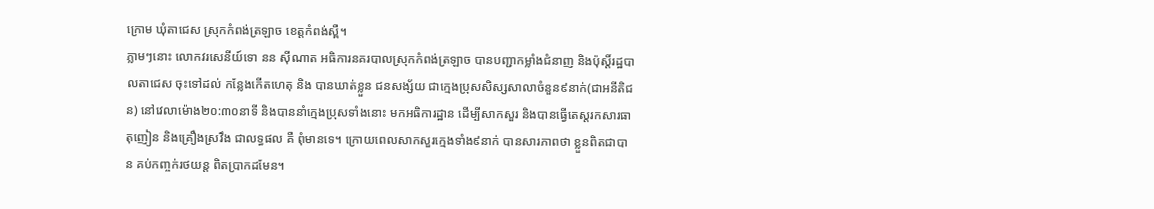ក្រោម ឃុំតាជេស ស្រុកកំពង់ត្រឡាច ខេត្តកំពង់ស្ពឺ។
ភ្លាមៗនោះ លោកវរសេនីយ៍ទោ នន ស៊ីណាត អធិការនគរបាលស្រុកកំពង់ត្រឡាច បានបញ្ជាកម្លាំងជំនាញ និងប៉ុស្តិ៍រដ្ឋបាលតាជេស ចុះទៅដល់ កន្លែងកើតហេតុ និង បានឃាត់ខ្លួន ជនសង្ស័យ ជាក្មេងប្រុសសិស្សសាលាចំនួន៩នាក់(ជាអនីតិជន) នៅវេលាម៉ោង២០:៣០នាទី និងបាននាំក្មេងប្រុសទាំងនោះ មកអធិការដ្ឋាន ដើម្បីសាកសួរ និងបានធ្វើតេស្តរកសារធាតុញៀន និងគ្រឿងស្រវឹង ជាលទ្ធផល គឺ ពុំមានទេ។ ក្រោយពេលសាកសួរក្មេងទាំង៩នាក់ បានសារភាពថា ខ្លួនពិតជាបាន គប់កញ្ចក់រថយន្ត ពិតប្រាកដមែន។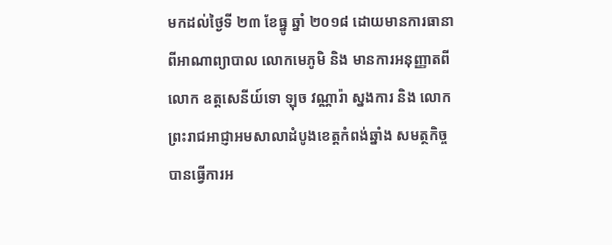មកដល់ថ្ងៃទី ២៣ ខែធ្នូ ឆ្នាំ ២០១៨ ដោយមានការធានាពីអាណាព្យាបាល លោកមេភូមិ និង មានការអនុញ្ញាតពី លោក ឧត្តសេនីយ៍ទោ ឡុច វណ្ណារ៉ា ស្នងការ និង លោកព្រះរាជអាជ្ញាអមសាលាដំបូងខេត្តកំពង់ឆ្នាំង សមត្ថកិច្ចបានធ្វើការអ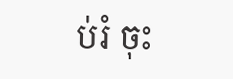ប់រំ ចុះ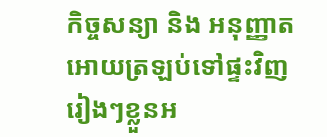កិច្ចសន្យា និង អនុញ្ញាតអោយត្រឡប់ទៅផ្ទះវិញរៀងៗខ្លួនអ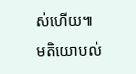ស់ហើយ៕
មតិយោបល់